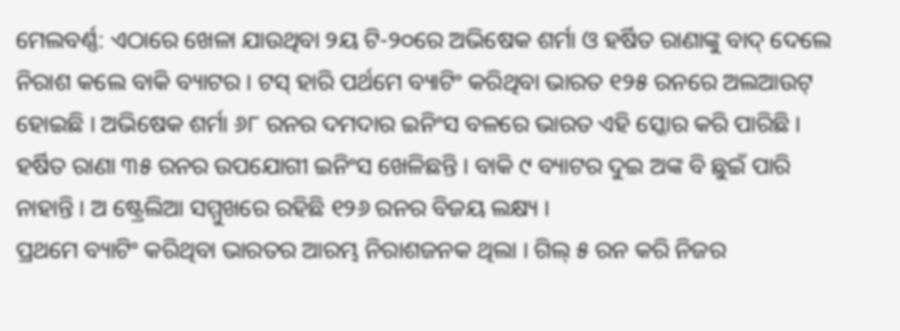ମେଲବର୍ଣ୍ଣ: ଏଠାରେ ଖେଳା ଯାଉଥିବା ୨ୟ ଟି-୨୦ରେ ଅଭିଷେକ ଶର୍ମା ଓ ହର୍ଷିତ ରାଣାଙ୍କୁ ବାଦ୍ ଦେଲେ ନିରାଶ କଲେ ବାକି ବ୍ୟାଟର । ଟସ୍ ହାରି ପର୍ଥମେ ବ୍ୟାଟିଂ କରିଥିବା ଭାରତ ୧୨୫ ରନରେ ଅଲଆଉଟ୍ ହୋଇଛି । ଅଭିଷେକ ଶର୍ମା ୬୮ ରନର ଦମଦାର ଇନିଂସ ବଳରେ ଭାରତ ଏହି ସ୍କୋର କରି ପାରିଛି । ହର୍ଷିତ ରାଣା ୩୫ ରନର ଉପଯୋଗୀ ଇନିଂସ ଖେଳିଛନ୍ତି । ବାକି ୯ ବ୍ୟାଟର ଦୁଇ ଅଙ୍କ ବି ଛୁଇଁ ପାରି ନାହାନ୍ତି । ଅ ଷ୍ଟ୍ରେଲିଆ ସମ୍ମୁଖରେ ରହିଛି ୧୨୬ ରନର ବିଜୟ ଲକ୍ଷ୍ୟ ।
ପ୍ରଥମେ ବ୍ୟାଟିଂ କରିଥିବା ଭାରତର ଆରମ୍ଭ ନିରାଶଜନକ ଥିଲା । ଗିଲ୍ ୫ ରନ କରି ନିଜର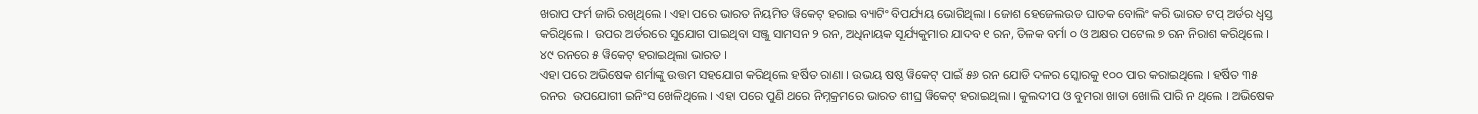ଖରାପ ଫର୍ମ ଜାରି ରଖିଥିଲେ । ଏହା ପରେ ଭାରତ ନିୟମିତ ୱିକେଟ୍ ହରାଇ ବ୍ୟାଟିଂ ବିପର୍ଯ୍ୟୟ ଭୋଗିଥିଲା । ଜୋଶ ହେଜେଲଉଡ ଘାତକ ବୋଲିଂ କରି ଭାରତ ଟପ୍ ଅର୍ଡର ଧ୍ୱସ୍ତ କରିଥିଲେ ।  ଉପର ଅର୍ଡରରେ ସୁଯୋଗ ପାଇଥିବା ସଞ୍ଜୁ ସାମସନ ୨ ରନ, ଅଧିନାୟକ ସୂର୍ଯ୍ୟକୁମାର ଯାଦବ ୧ ରନ, ତିଳକ ବର୍ମା ୦ ଓ ଅକ୍ଷର ପଟେଲ ୭ ରନ ନିରାଶ କରିଥିଲେ । ୪୯ ରନରେ ୫ ୱିକେଟ୍ ହରାଇଥିଲା ଭାରତ ।
ଏହା ପରେ ଅଭିଷେକ ଶର୍ମାଙ୍କୁ ଉତ୍ତମ ସହଯୋଗ କରିଥିଲେ ହର୍ଷିତ ରାଣା । ଉଭୟ ଷଷ୍ଠ ୱିକେଟ୍ ପାଇଁ ୫୬ ରନ ଯୋଡି ଦଳର ସ୍କୋରକୁ ୧୦୦ ପାର କରାଇଥିଲେ । ହର୍ଷିତ ୩୫ ରନର  ଉପଯୋଗୀ ଇନିଂସ ଖେଳିଥିଲେ । ଏହା ପରେ ପୁଣି ଥରେ ନିମ୍ନକ୍ରମରେ ଭାରତ ଶୀଘ୍ର ୱିକେଟ୍ ହରାଇଥିଲା । କୁଲଦୀପ ଓ ବୁମରା ଖାତା ଖୋଲି ପାରି ନ ଥିଲେ । ଅଭିଷେକ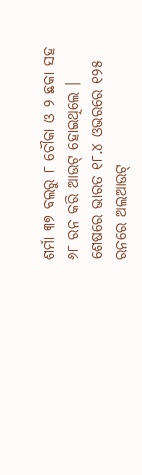ଶର୍ମା ୩୭ ବଲରୁ ୮ ଚୌକା ଓ ୨ ଛକା ସହ ୬୮ ରନ କରି ଆଉଟ୍ ହୋଇଥିଲେ । ଶେଷରେ ଭାରତ ୧୮.୪ ଓଭରରେ ୧୨୫ ରନରେ ଅଲଆଉଟ୍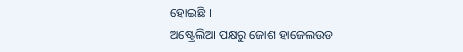ହୋଇଛି ।
ଅଷ୍ଟ୍ରେଲିଆ ପକ୍ଷରୁ ଜୋଶ ହାଜେଲଉଡ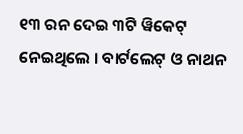୧୩ ରନ ଦେଇ ୩ଟି ୱିକେଟ୍ ନେଇଥିଲେ । ବାର୍ଟଲେଟ୍ ଓ ନାଥନ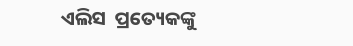ଏଲିସ  ପ୍ରତ୍ୟେକଙ୍କୁ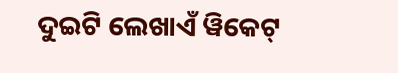ଦୁଇଟି ଲେଖାଏଁ ୱିକେଟ୍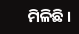ମିଳିଛି ।